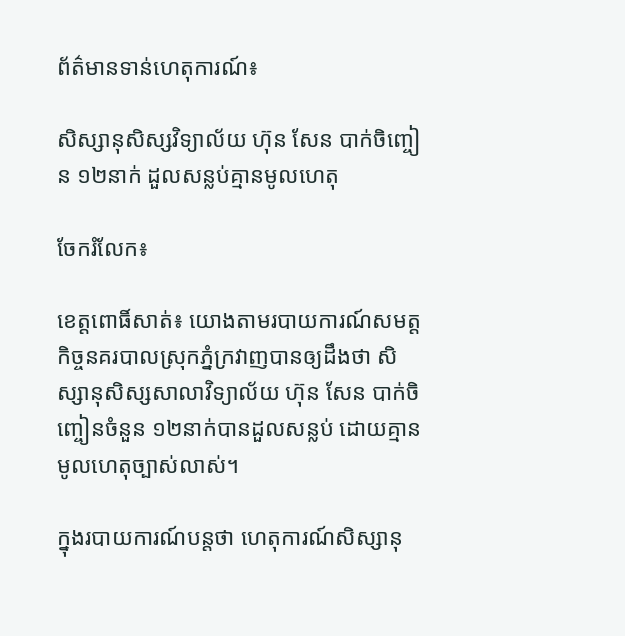ព័ត៌មានទាន់ហេតុការណ៍៖

សិស្សានុសិស្សវិទ្យាល័យ ហ៊ុន សែន បាក់ចិញ្ចៀន ១២នាក់ ដួលសន្លប់គ្មានមូលហេតុ

ចែករំលែក៖

ខេត្តពោធិ៍សាត់៖ យោងតាមរបាយការណ៍សមត្តកិច្ចនគរបាលស្រុកភ្នំក្រវាញបានឲ្យដឹងថា សិស្សានុសិស្សសាលាវិទ្យាល័យ ហ៊ុន សែន បាក់ចិញ្ចៀនចំនួន ១២នាក់បានដួលសន្លប់ ដោយគ្មានមូលហេតុច្បាស់លាស់។

ក្នុងរបាយការណ៍បន្តថា ហេតុការណ៍សិស្សានុ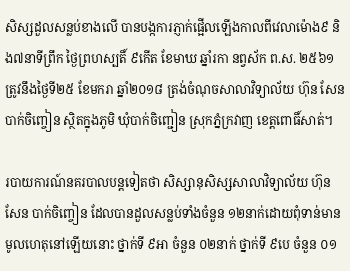សិស្សដួលសន្លប់ខាងលើ បានបង្កការភ្ញាក់ផ្អើលឡើងកាលពីវេលាម៉ោង៩ និង៧នាទីព្រឹក ថ្ងៃព្រហស្បតិ៍ ៩កើត ខែមាឃ ឆ្នាំរកា នព្វស័ក ព.ស. ២៥៦១ ត្រូវនឹងថ្ងៃទី២៥ ខែមករា ឆ្នាំ២០១៨ ត្រង់ចំណុចសាលាវិទ្យាល័យ ហ៊ុន សែន បាក់ចិញ្ចៀន ស្ថិតក្នុងភូមិ ឃុំបាក់ចិញ្ជៀន ស្រុកភ្នំក្រវាញ ខេត្តពោធិ៍សាត់។

របាយការណ៍នគរបាលបន្តទៀតថា សិស្សានុសិស្សសាលាវិទ្យាល័យ ហ៊ុន សែន បាក់ចិញ្ចៀន ដែលបានដួលសន្លប់ទាំងចំនួន ១២នាក់ដោយពុំទាន់មានមូលហេតុនៅឡើយនោះ ថ្នាក់ទី ៩អា ចំនួន ០២នាក់ ថ្នាក់ទី ៩បេ ចំនួន ០១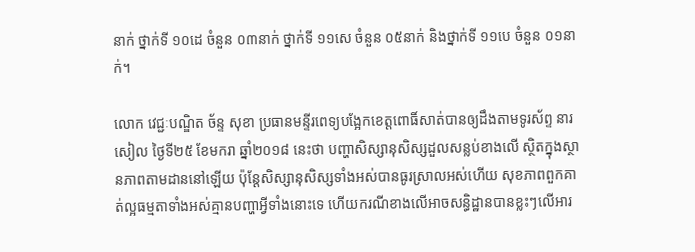នាក់ ថ្នាក់ទី ១០ដេ ចំនួន ០៣នាក់ ថ្នាក់ទី ១១សេ ចំនួន ០៥នាក់ និងថ្នាក់ទី ១១បេ ចំនួន ០១នាក់។

លោក វេជ្ជៈបណ្ឌិត ច័ន្ទ សុខា ប្រធានមន្ទីរពេទ្យបង្អែកខេត្តពោធិ៍សាត់បានឲ្យដឹងតាមទូរស័ព្ទ នារសៀល ថ្ងៃទី២៥ ខែមករា ឆ្នាំ២០១៨ នេះថា បញ្ហាសិស្សានុសិស្សដួលសន្លប់ខាងលើ ស្ថិតក្នុងស្ថានភាពតាមដាននៅឡើយ ប៉ុន្តែសិស្សានុសិស្សទាំងអស់បានធូរស្រាលអស់ហើយ សុខភាពពួកគាត់ល្អធម្មតាទាំងអស់គ្មានបញ្ហាអ្វីទាំងនោះទេ ហើយករណីខាងលើអាចសន្ធិដ្ឋានបានខ្លះៗលើអារ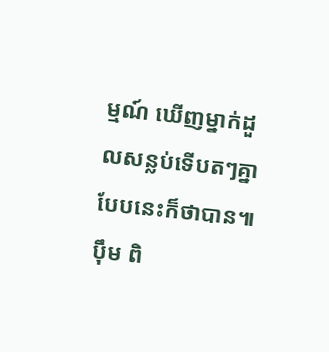ម្មណ៍ ឃើញម្នាក់ដួលសន្លប់ទើបតៗគ្នាបែបនេះក៏ថាបាន៕ ប៉ឹម ពិ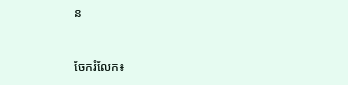ន


ចែករំលែក៖